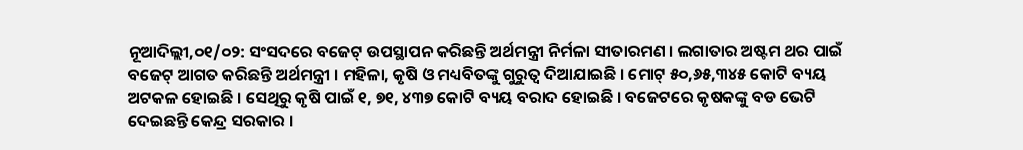ନୂଆଦିଲ୍ଲୀ,୦୧/୦୨: ସଂସଦରେ ବଜେଟ୍ ଉପସ୍ଥାପନ କରିଛନ୍ତି ଅର୍ଥମନ୍ତ୍ରୀ ନିର୍ମଳା ସୀତାରମଣ । ଲଗାତାର ଅଷ୍ଟମ ଥର ପାଇଁ ବଜେଟ୍ ଆଗତ କରିଛନ୍ତି ଅର୍ଥମନ୍ତ୍ରୀ । ମହିଳା, କୃଷି ଓ ମଧ୍ୟବିତଙ୍କୁ ଗୁରୁତ୍ବ ଦିଆଯାଇଛି । ମୋଟ୍ ୫୦,୬୫,୩୪୫ କୋଟି ବ୍ୟୟ ଅଟକଳ ହୋଇଛି । ସେଥିରୁ କୃଷି ପାଇଁ ୧, ୭୧, ୪୩୭ କୋଟି ବ୍ୟୟ ବରାଦ ହୋଇଛି । ବଜେଟରେ କୃଷକଙ୍କୁ ବଡ ଭେଟି ଦେଇଛନ୍ତି କେନ୍ଦ୍ର ସରକାର ।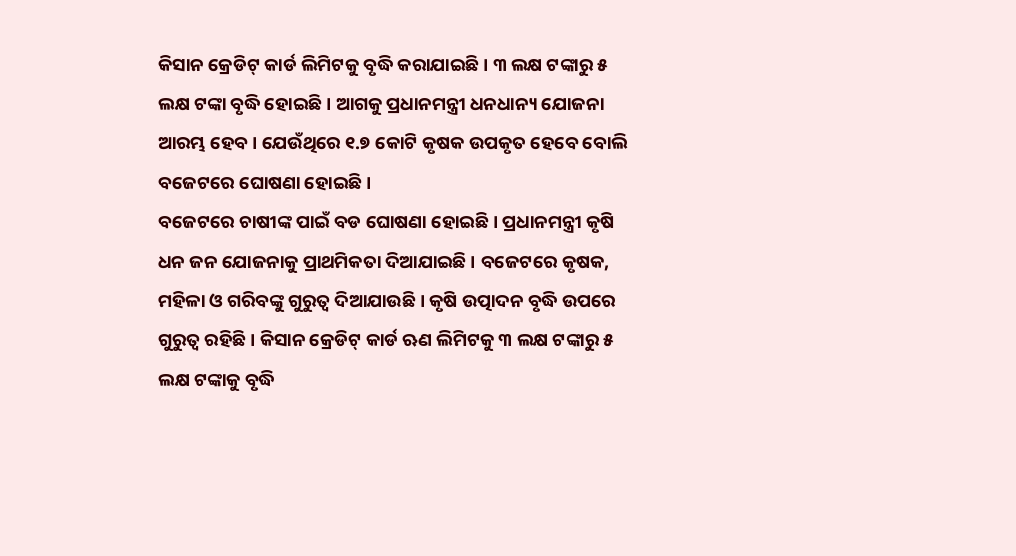କିସାନ କ୍ରେଡିଟ୍ କାର୍ଡ ଲିମିଟକୁ ବୃଦ୍ଧି କରାଯାଇଛି । ୩ ଲକ୍ଷ ଟଙ୍କାରୁ ୫ ଲକ୍ଷ ଟଙ୍କା ବୃଦ୍ଧି ହୋଇଛି । ଆଗକୁ ପ୍ରଧାନମନ୍ତ୍ରୀ ଧନଧାନ୍ୟ ଯୋଜନା ଆରମ୍ଭ ହେବ । ଯେଉଁଥିରେ ୧.୭ କୋଟି କୃଷକ ଉପକୃତ ହେବେ ବୋଲି ବଜେଟରେ ଘୋଷଣା ହୋଇଛି ।
ବଜେଟରେ ଚାଷୀଙ୍କ ପାଇଁ ବଡ ଘୋଷଣା ହୋଇଛି । ପ୍ରଧାନମନ୍ତ୍ରୀ କୃଷି ଧନ ଜନ ଯୋଜନାକୁ ପ୍ରାଥମିକତା ଦିଆଯାଇଛି । ବଜେଟରେ କୃଷକ, ମହିଳା ଓ ଗରିବଙ୍କୁ ଗୁରୁତ୍ବ ଦିଆଯାଉଛି । କୃଷି ଉତ୍ପାଦନ ବୃଦ୍ଧି ଉପରେ ଗୁରୁତ୍ବ ରହିଛି । କିସାନ କ୍ରେଡିଟ୍ କାର୍ଡ ଋଣ ଲିମିଟକୁ ୩ ଲକ୍ଷ ଟଙ୍କାରୁ ୫ ଲକ୍ଷ ଟଙ୍କାକୁ ବୃଦ୍ଧି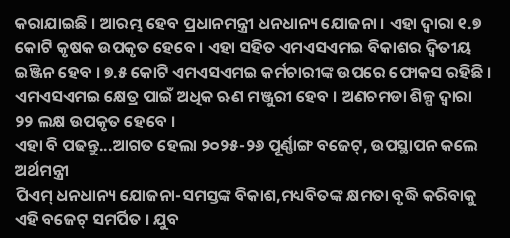କରାଯାଇଛି । ଆରମ୍ଭ ହେବ ପ୍ରଧାନମନ୍ତ୍ରୀ ଧନଧାନ୍ୟ ଯୋଜନା । ଏହା ଦ୍ବାରା ୧.୭ କୋଟି କୃଷକ ଉପକୃତ ହେବେ । ଏହା ସହିତ ଏମଏସଏମଇ ବିକାଶର ଦ୍ବିତୀୟ ଇଞ୍ଜିନ ହେବ । ୭.୫ କୋଟି ଏମଏସଏମଇ କର୍ମଚାରୀଙ୍କ ଉପରେ ଫୋକସ ରହିଛି । ଏମଏସଏମଇ କ୍ଷେତ୍ର ପାଇଁ ଅଧିକ ଋଣ ମଞ୍ଜୁରୀ ହେବ । ଅଣଚମଡା ଶିଳ୍ପ ଦ୍ବାରା ୨୨ ଲକ୍ଷ ଉପକୃତ ହେବେ ।
ଏହା ବି ପଢନ୍ତୁ...ଆଗତ ହେଲା ୨୦୨୫-୨୬ ପୂର୍ଣ୍ଣାଙ୍ଗ ବଜେଟ୍, ଉପସ୍ଥାପନ କଲେ ଅର୍ଥମନ୍ତ୍ରୀ
ପିଏମ୍ ଧନଧାନ୍ୟ ଯୋଜନା-ସମସ୍ତଙ୍କ ବିକାଶ,ମଧ୍ୟବିତଙ୍କ କ୍ଷମତା ବୃଦ୍ଧି କରିବାକୁ ଏହି ବଜେଟ୍ ସମର୍ପିତ । ଯୁବ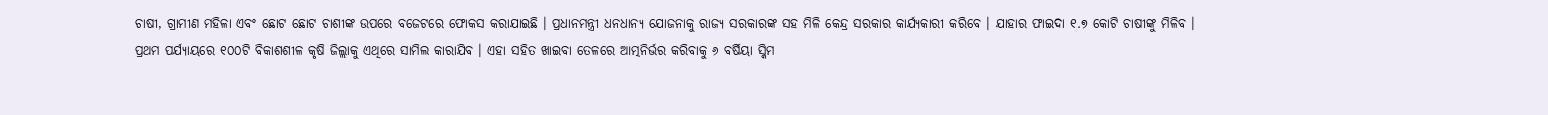ଚାଷୀ, ଗ୍ରାମୀଣ ମହିଳା ଏବଂ ଛୋଟ ଛୋଟ ଚାଶୀଙ୍କ ଉପରେ ବଜେଟରେ ଫୋକସ କରାଯାଇଛି । ପ୍ରଧାନମନ୍ତ୍ରୀ ଧନଧାନ୍ୟ ଯୋଜନାକୁ ରାଜ୍ୟ ସରକାରଙ୍କ ସହ ମିଳି କେନ୍ଦ୍ର ସରକାର କାର୍ଯ୍ୟକାରୀ କରିବେ । ଯାହାର ଫାଇଦା ୧.୭ କୋଟି ଚାଷୀଙ୍କୁ ମିଳିବ । ପ୍ରଥମ ପର୍ଯ୍ୟାୟରେ ୧୦୦ଟି ବିକାଶଶୀଳ କୃଷି ଜିଲ୍ଲାକୁ ଏଥିରେ ସାମିଲ କାରାଯିବ । ଏହା ସହିତ ଖାଇବା ତେଳରେ ଆତ୍ମନିର୍ଭର କରିବାକୁ ୬ ବର୍ଷିୟା ସ୍କିମ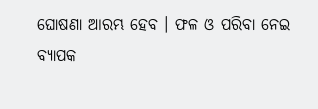ଘୋଷଣା ଆରମ୍ଭ ହେବ । ଫଳ ଓ ପରିବା ନେଇ ବ୍ୟାପକ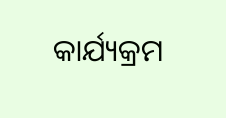କାର୍ଯ୍ୟକ୍ରମ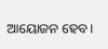ଆୟୋଜନ ହେବ ।